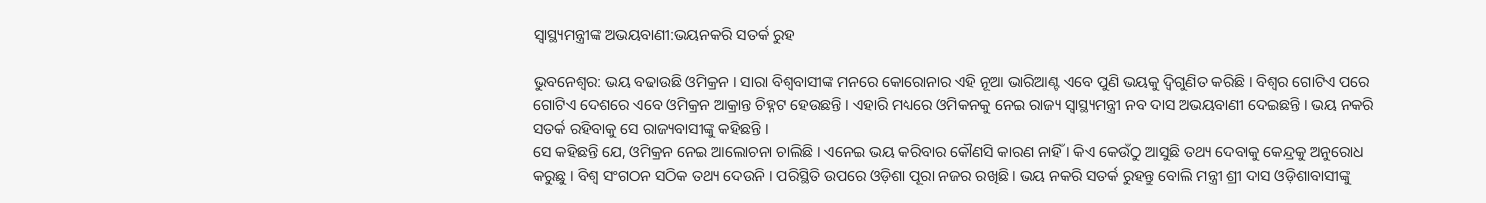ସ୍ୱାସ୍ଥ୍ୟମନ୍ତ୍ରୀଙ୍କ ଅଭୟବାଣୀ:ଭୟନକରି ସତର୍କ ରୁହ

ଭୁବନେଶ୍ୱର: ଭୟ ବଢାଉଛି ଓମିକ୍ରନ । ସାରା ବିଶ୍ବବାସୀଙ୍କ ମନରେ କୋରୋନାର ଏହି ନୂଆ ଭାରିଆଣ୍ଟ ଏବେ ପୁଣି ଭୟକୁ ଦ୍ବିଗୁଣିତ କରିଛି । ବିଶ୍ବର ଗୋଟିଏ ପରେ ଗୋଟିଏ ଦେଶରେ ଏବେ ଓମିକ୍ରନ ଆକ୍ରାନ୍ତ ଚିହ୍ନଟ ହେଉଛନ୍ତି । ଏହାରି ମଧ୍ୟରେ ଓମିକନକୁ ନେଇ ରାଜ୍ୟ ସ୍ୱାସ୍ଥ୍ୟମନ୍ତ୍ରୀ ନବ ଦାସ ଅଭୟବାଣୀ ଦେଇଛନ୍ତି । ଭୟ ନକରି ସତର୍କ ରହିବାକୁ ସେ ରାଜ୍ୟବାସୀଙ୍କୁ କହିଛନ୍ତି ।
ସେ କହିଛନ୍ତି ଯେ, ଓମିକ୍ରନ ନେଇ ଆଲୋଚନା ଚାଲିଛି । ଏନେଇ ଭୟ କରିବାର କୌଣସି କାରଣ ନାହିଁ । କିଏ କେଉଁଠୁ ଆସୁଛି ତଥ୍ୟ ଦେବାକୁ କେନ୍ଦ୍ରକୁ ଅନୁରୋଧ କରୁଛୁ । ବିଶ୍ୱ ସଂଗଠନ ସଠିକ ତଥ୍ୟ ଦେଉନି । ପରିସ୍ଥିତି ଉପରେ ଓଡ଼ିଶା ପୂରା ନଜର ରଖିଛି । ଭୟ ନକରି ସତର୍କ ରୁହନ୍ତୁ ବୋଲି ମନ୍ତ୍ରୀ ଶ୍ରୀ ଦାସ ଓଡ଼ିଶାବାସୀଙ୍କୁ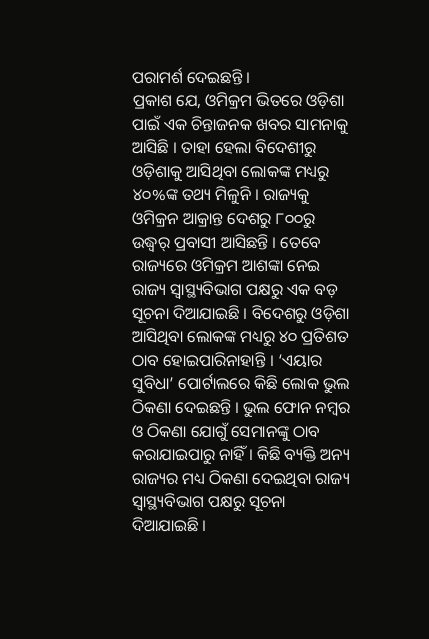ପରାମର୍ଶ ଦେଇଛନ୍ତି ।
ପ୍ରକାଶ ଯେ, ଓମିକ୍ରମ ଭିତରେ ଓଡ଼ିଶା ପାଇଁ ଏକ ଚିନ୍ତାଜନକ ଖବର ସାମନାକୁ ଆସିଛି । ତାହା ହେଲା ବିଦେଶୀରୁ ଓଡ଼ିଶାକୁ ଆସିଥିବା ଲୋକଙ୍କ ମଧ୍ୟରୁ ୪୦%ଙ୍କ ତଥ୍ୟ ମିଳୁନି । ରାଜ୍ୟକୁ ଓମିକ୍ରନ ଆକ୍ରାନ୍ତ ଦେଶରୁ ୮୦୦ରୁ ଉଦ୍ଧ୍ୱର୍ ପ୍ରବାସୀ ଆସିଛନ୍ତି । ତେବେ ରାଜ୍ୟରେ ଓମିକ୍ରମ ଆଶଙ୍କା ନେଇ ରାଜ୍ୟ ସ୍ୱାସ୍ଥ୍ୟବିଭାଗ ପକ୍ଷରୁ ଏକ ବଡ଼ ସୂଚନା ଦିଆଯାଇଛି । ବିଦେଶରୁ ଓଡ଼ିଶା ଆସିଥିବା ଲୋକଙ୍କ ମଧ୍ୟରୁ ୪୦ ପ୍ରତିଶତ ଠାବ ହୋଇପାରିନାହାନ୍ତି । ‘ଏୟାର ସୁବିଧା’ ପୋର୍ଟାଲରେ କିଛି ଲୋକ ଭୁଲ ଠିକଣା ଦେଇଛନ୍ତି । ଭୁଲ ଫୋନ ନମ୍ବର ଓ ଠିକଣା ଯୋଗୁଁ ସେମାନଙ୍କୁ ଠାବ କରାଯାଇପାରୁ ନାହିଁ । କିଛି ବ୍ୟକ୍ତି ଅନ୍ୟ ରାଜ୍ୟର ମଧ୍ୟ ଠିକଣା ଦେଇଥିବା ରାଜ୍ୟ ସ୍ୱାସ୍ଥ୍ୟବିଭାଗ ପକ୍ଷରୁ ସୂଚନା ଦିଆଯାଇଛି ।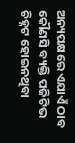ଅନ୍ୟପକ୍ଷରେ ଏଯାଏଁ ଠାବ କୌଣସି ବ୍ୟକ୍ତି ପଜିଟିଭ ଚିହ୍ନଟ ହୋଇନଥିବା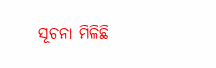ସୂଚନା ମିଳିଛି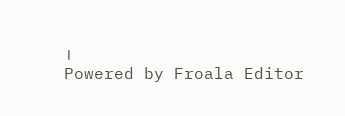।
Powered by Froala Editor